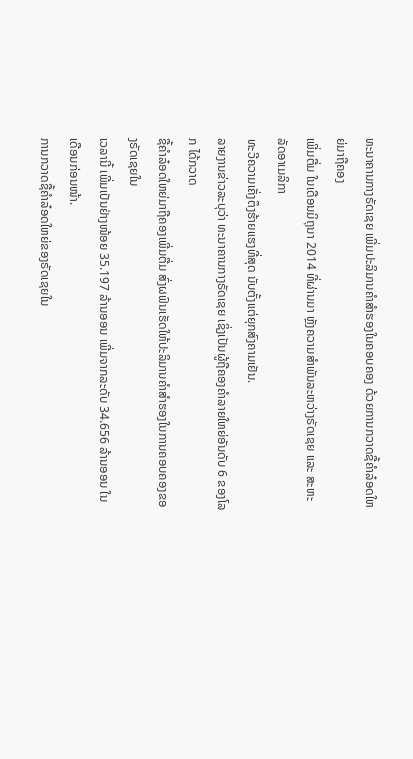ທະນາຄານກາງຣັດເຊຍ ເພີ່ມປະລິມານຄຳສຳຮອງໃນຄອບຄອງ ດ້ວຍການກວາດຊື້ຄຳລ໋ອດໃຫຍ່ມາຖືຄອງ
ເພີ່ມຕື່ມ ໃນເດືອນມິຖຸນາ 2014 ທີ່ຜ່ານມາ ຫຼັງຄວາມສຳພັນລະຫວ່າງຣັດເຊຍ ແລະ ສະຫະລັດອາເມລິກາ
ທະວີຄວາມເຄັ່ງຕຶງຮ້າຍແຮງທີ່ສຸດ ນັບຕັ້ງແຕ່ຍຸກສົງຄາມເຢັນ.
ລາຍງານຂ່າວລະບຸວ່າ ທະນາຄານກາງຣັດເຊຍ ເຊິ່ງເປັນຜູ້ຖືຄອງຄຳລາຍໃຫຍ່ອັນດັບ 6 ຂອງໂລກ ໄດ້ກວາດ
ຊື້ຄຳລ໋ອດໃຫຍ່ມາຖືຄອງເພີ່ມຕື່ມ ສົ່ງຜຟົນເຮັດໃຫ້ປະລິມານຄຳສຳຮອງໃນການຄອບຄອງຂອງຣັດເຊຍໃນ
ເວລານີ້ ເພີ່ມເປັນຢ່າງໜ້ອຍ 35.197 ລ້ານອອນ ເພີ່ມຈາກລະດັບ 34.656 ລ້ານອອນ ໃນເດືອນກ່ອນໜ້າ.
ການກວາດຊື້ຄຳລ໋ອດໃຫຍ່ຂອງຣັດເຊຍໃນ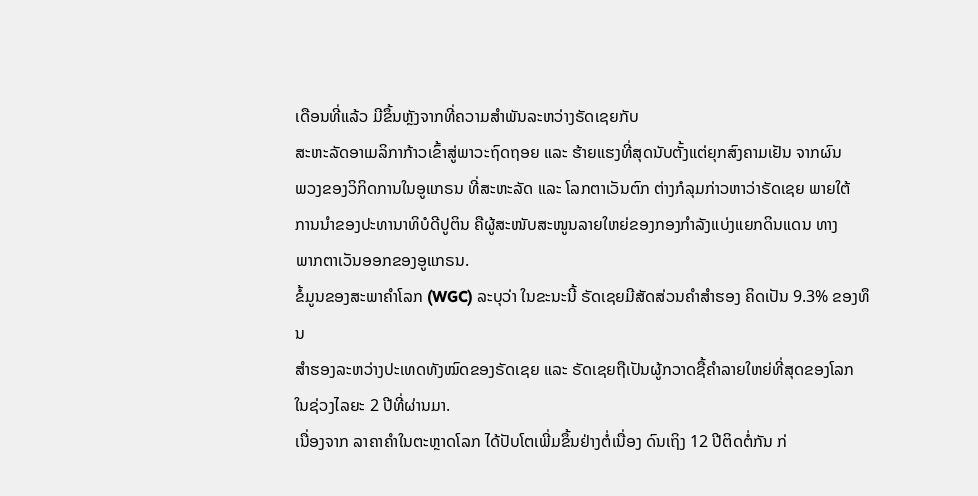ເດືອນທີ່ແລ້ວ ມີຂຶ້ນຫຼັງຈາກທີ່ຄວາມສຳພັນລະຫວ່າງຣັດເຊຍກັບ
ສະຫະລັດອາເມລິກາກ້າວເຂົ້າສູ່ພາວະຖົດຖອຍ ແລະ ຮ້າຍແຮງທີ່ສຸດນັບຕັ້ງແຕ່ຍຸກສົງຄາມເຢັນ ຈາກຜົນ
ພວງຂອງວິກິດການໃນອູແກຣນ ທີ່ສະຫະລັດ ແລະ ໂລກຕາເວັນຕົກ ຕ່າງກໍລຸມກ່າວຫາວ່າຣັດເຊຍ ພາຍໃຕ້
ການນຳຂອງປະທານາທິບໍດີປູຕິນ ຄືຜູ້ສະໜັບສະໜູນລາຍໃຫຍ່ຂອງກອງກຳລັງແບ່ງແຍກດິນແດນ ທາງ
ພາກຕາເວັນອອກຂອງອູແກຣນ.
ຂໍ້ມູນຂອງສະພາຄຳໂລກ (WGC) ລະບຸວ່າ ໃນຂະນະນີ້ ຣັດເຊຍມີສັດສ່ວນຄຳສຳຮອງ ຄິດເປັນ 9.3% ຂອງທຶນ
ສຳຮອງລະຫວ່າງປະເທດທັງໝົດຂອງຣັດເຊຍ ແລະ ຣັດເຊຍຖືເປັນຜູ້ກວາດຊື້ຄຳລາຍໃຫຍ່ທີ່ສຸດຂອງໂລກ
ໃນຊ່ວງໄລຍະ 2 ປີທີ່ຜ່ານມາ.
ເນື່ອງຈາກ ລາຄາຄຳໃນຕະຫຼາດໂລກ ໄດ້ປັບໂຕເພີ່ມຂຶ້ນຢ່າງຕໍ່ເນື່ອງ ດົນເຖິງ 12 ປີຕິດຕໍ່ກັນ ກ່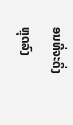ອນທີ່ຈະດິ່ງ
ຫຼຸດລົງ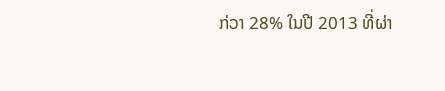ກ່ວາ 28% ໃນປີ 2013 ທີ່ຜ່າ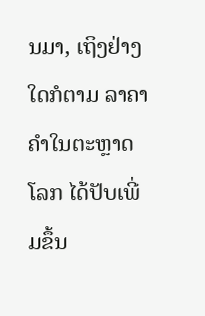ນມາ, ເຖິງຢ່າງໃດກໍຕາມ ລາຄາຄຳໃນຕະຫຼາດໂລກ ໄດ້ປັບເພີ່ມຂຶ້ນ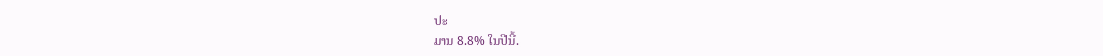ປະ
ມານ 8.8% ໃນປີນີ້.